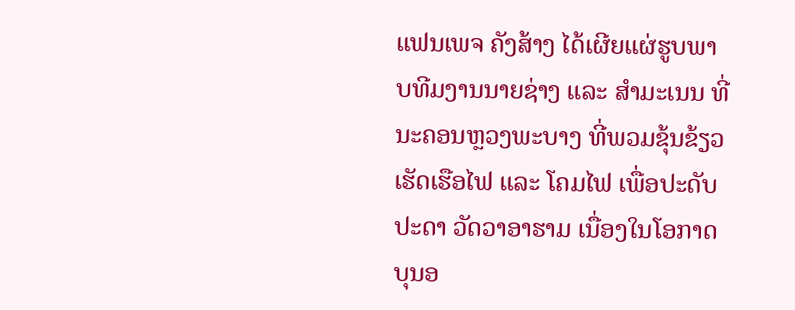ແຟນເພຈ ຄັງສ້າງ ໄດ້ເຜີຍແຜ່ຮູບພາບທີມງານນາຍຊ່າງ ແລະ ສຳມະເນນ ທີ່ນະຄອນຫຼວງພະບາງ ທີ່ພວມຂຸ້ນຂ້ຽວເຮັດເຮືອໄຟ ແລະ ໂຄມໄຟ ເພື່ອປະດັບປະດາ ວັດວາອາຮາມ ເນື່ອງໃນໂອກາດບຸນອ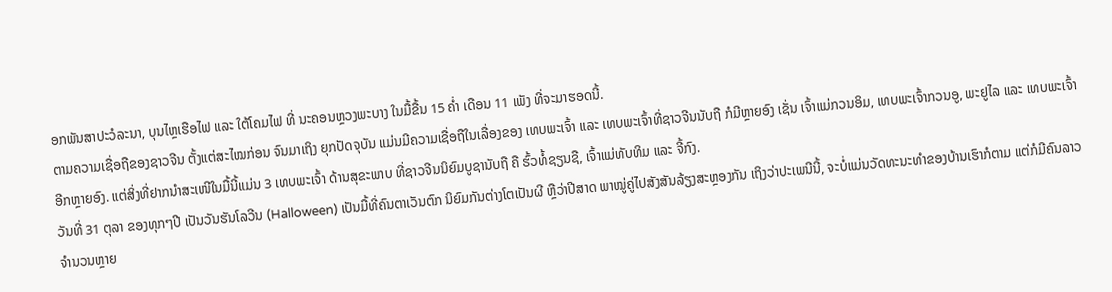ອກພັນສາປະວໍລະນາ, ບຸນໄຫຼເຮືອໄຟ ແລະ ໃຕ້ໂຄມໄຟ ທີ່ ນະຄອນຫຼວງພະບາງ ໃນມື້ຂື້ນ 15 ຄໍ່າ ເດືອນ 11 ເພັງ ທີ່ຈະມາຮອດນີ້.
ຕາມຄວາມເຊື່ອຖືຂອງຊາວຈີນ ຕັ້ງແຕ່ສະໄໝກ່ອນ ຈົນມາເຖິງ ຍຸກປັດຈຸບັນ ແມ່ນມີຄວາມເຊື່ອຖືໃນເລື່ອງຂອງ ເທບພະເຈົ້າ ແລະ ເທບພະເຈົ້າທີ່ຊາວຈີນນັບຖື ກໍມີຫຼາຍອົງ ເຊັ່ນ ເຈົ້າແມ່ກວນອິມ, ເທບພະເຈົ້າກວນອູ, ພະຢູໄລ ແລະ ເທບພະເຈົ້າອີກຫຼາຍອົງ. ແຕ່ສິ່ງທີ່ຢາກນຳສະເໜີໃນມື້ນີ້ແມ່ນ 3 ເທບພະເຈົ້າ ດ້ານສຸຂະພາບ ທີ່ຊາວຈີນນິຍົມບູຊານັບຖື ຄື ຮົ້ວທໍ້ຊຽນຊື, ເຈົ້າແມ່ທັບທິມ ແລະ ຈີ້ກົງ.
ວັນທີ່ 31 ຕຸລາ ຂອງທຸກໆປີ ເປັນວັນຮັນໂລວີນ (Halloween) ເປັນມື້ທີ່ຄົນຕາເວັນຕົກ ນິຍົມກັນຕ່າງໂຕເປັນຜີ ຫຼືວ່າປີສາດ ພາໝູ່ຄູ່ໄປສັງສັນລ້ຽງສະຫຼອງກັນ ເຖິງວ່າປະເພນີນີ້, ຈະບໍ່ແມ່ນວັດທະນະທຳຂອງບ້ານເຮົາກໍຕາມ ແຕ່ກໍມີຄົນລາວຈຳນວນຫຼາຍ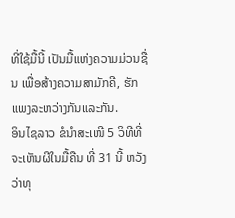ທີ່ໃຊ້ມື້ນີ້ ເປັນມື້ແຫ່ງຄວາມມ່ວນຊື່ນ ເພື່ອສ້າງຄວາມສາມັກຄີ, ຮັກແພງລະຫວ່າງກັນແລະກັນ.
ອິນໄຊລາວ ຂໍນຳສະເໜີ 5 ວິທີທີ່ຈະເຫັນຜີໃນມື້ຄືນ ທີ່ 31 ນີ້ ຫວັງວ່າທຸ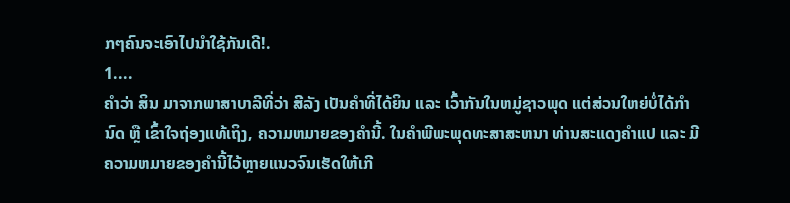ກໆຄົນຈະເອົາໄປນຳໃຊ້ກັນເດີ!.
1....
ຄໍາວ່າ ສິນ ມາຈາກພາສາບາລີທີ່ວ່າ ສີລັງ ເປັນຄໍາທີ່ໄດ້ຍິນ ແລະ ເວົ້າກັນໃນຫມູ່ຊາວພຸດ ແຕ່ສ່ວນໃຫຍ່ບໍ່ໄດ້ກໍານົດ ຫຼື ເຂົ້າໃຈຖ່ອງແທ້ເຖິງ, ຄວາມຫມາຍຂອງຄໍານີ້. ໃນຄໍາພີພະພຸດທະສາສະຫນາ ທ່ານສະແດງຄໍາແປ ແລະ ມີຄວາມຫມາຍຂອງຄໍານີ້ໄວ້ຫຼາຍແນວຈົນເຮັດໃຫ້ເກີ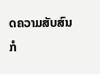ດຄວາມສັບສົນກໍ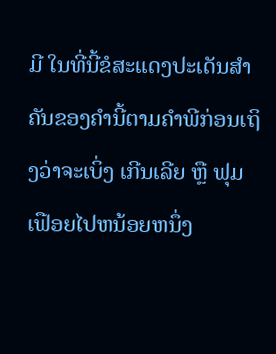ມີ ໃນທີ່ນີ້ຂໍສະແດງປະເດັນສໍາຄັນຂອງຄໍານີ້ຕາມຄໍາພີກ່ອນເຖິງວ່າຈະເບິ່ງ ເກີນເລີຍ ຫຼື ຟຸມເຟືອຍໄປຫນ້ອຍຫນຶ່ງ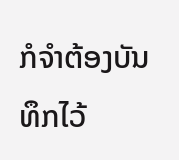ກໍຈໍາຕ້ອງບັນທຶກໄວ້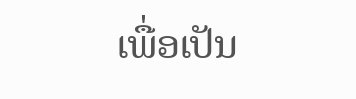ເພື່ອເປັນ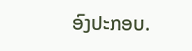ອົງປະກອບ.